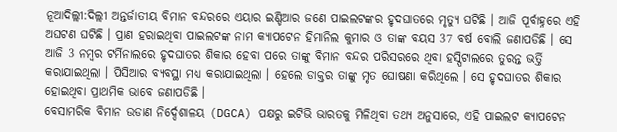ନୂଆଦିଲ୍ଲୀ:ଦିଲ୍ଲୀ ଅନ୍ତର୍ଜାତୀୟ ବିମାନ ବନ୍ଦରରେ ଏୟାର ଇଣ୍ଡିଆର ଜଣେ ପାଇଲଟଙ୍କର ହୃଦଘାତରେ ମୃତ୍ୟୁ ଘଟିଛି । ଆଜି ପୂର୍ବାହ୍ନରେ ଏହି ଅଘଟଣ ଘଟିଛି । ପ୍ରାଣ ହରାଇଥିବା ପାଇଲଟଙ୍କ ନାମ କ୍ୟାପଟେନ ହିମାନିଲ କୁମାର ଓ ତାଙ୍କ ବୟସ 37 ବର୍ଷ ବୋଲି ଜଣାପଡିଛି । ସେ ଆଜି 3 ନମ୍ବର ଟର୍ମିନାଲରେ ହୃଦଘାତର ଶିକାର ହେବା ପରେ ତାଙ୍କୁ ବିମାନ ବନ୍ଦର ପରିସରରେ ଥିବା ହସ୍ପିଟାଲରେ ତୁରନ୍ତ ଭର୍ତ୍ତି କରାଯାଇଥିଲା । ପିସିଆର ବ୍ୟବସ୍ଥା ମଧ୍ୟ କରାଯାଇଥିଲା । ହେଲେ ଡାକ୍ତର ତାଙ୍କୁ ମୃତ ଘୋଷଣା କରିଥିଲେ । ସେ ହୃଦଘାତର ଶିକାର ହୋଇଥିବା ପ୍ରାଥମିକ ଭାବେ ଜଣାପଡିଛି ।
ବେସାମରିକ ବିମାନ ଉଡାଣ ନିର୍ଦ୍ଦେଶାଳୟ (DGCA) ପକ୍ଷରୁ ଇଟିଭି ଭାରତକୁ ମିଳିଥିବା ତଥ୍ୟ ଅନୁସାରେ, ଏହି ପାଇଲଟ କ୍ଯାପଟେନ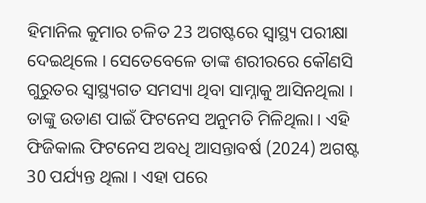ହିମାନିଲ କୁମାର ଚଳିତ 23 ଅଗଷ୍ଟରେ ସ୍ବାସ୍ଥ୍ୟ ପରୀକ୍ଷା ଦେଇଥିଲେ । ସେତେବେଳେ ତାଙ୍କ ଶରୀରରେ କୌଣସି ଗୁରୁତର ସ୍ବାସ୍ଥ୍ୟଗତ ସମସ୍ୟା ଥିବା ସାମ୍ନାକୁ ଆସିନଥିଲା । ତାଙ୍କୁ ଉଡାଣ ପାଇଁ ଫିଟନେସ ଅନୁମତି ମିଳିଥିଲା । ଏହି ଫିଜିକାଲ ଫିଟନେସ ଅବଧି ଆସନ୍ତାବର୍ଷ (2024) ଅଗଷ୍ଟ 30 ପର୍ଯ୍ୟନ୍ତ ଥିଲା । ଏହା ପରେ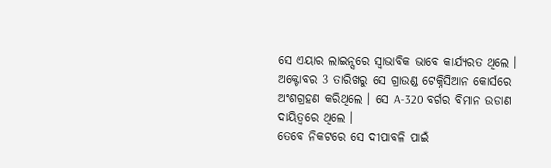ସେ ଏୟାର ଲାଇନ୍ସରେ ସ୍ବାଭାବିକ ଭାବେ କାର୍ଯ୍ୟରତ ଥିଲେ । ଅକ୍ଟୋବର 3 ତାରିଖରୁ ସେ ଗ୍ରାଉଣ୍ଡ ଟେକ୍ନିସିଆନ କୋର୍ସରେ ଅଂଶଗ୍ରହଣ କରିଥିଲେ । ସେ A-320 ବର୍ଗର ବିମାନ ଉଡାଣ ଦାୟିତ୍ବରେ ଥିଲେ ।
ତେବେ ନିକଟରେ ସେ ଦୀପାବଳି ପାଇଁ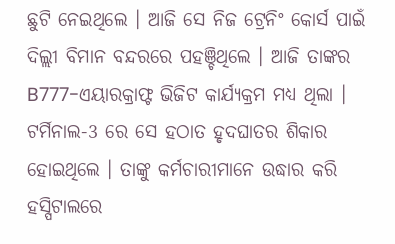ଛୁଟି ନେଇଥିଲେ । ଆଜି ସେ ନିଜ ଟ୍ରେନିଂ କୋର୍ସ ପାଇଁ ଦିଲ୍ଲୀ ବିମାନ ବନ୍ଦରରେ ପହଞ୍ଚିଥିଲେ । ଆଜି ତାଙ୍କର B777-ଏୟାରକ୍ରାଫ୍ଟ ଭିଜିଟ କାର୍ଯ୍ୟକ୍ରମ ମଧ୍ୟ ଥିଲା । ଟର୍ମିନାଲ-3 ରେ ସେ ହଠାତ ହୃଦଘାତର ଶିକାର ହୋଇଥିଲେ । ତାଙ୍କୁ କର୍ମଚାରୀମାନେ ଉଦ୍ଧାର କରି ହସ୍ପିଟାଲରେ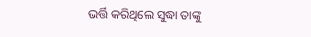ଭର୍ତ୍ତି କରିଥିଲେ ସୁଦ୍ଧା ତାଙ୍କୁ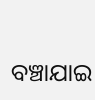ବଞ୍ଚାଯାଇ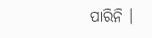ପାରିନି ।